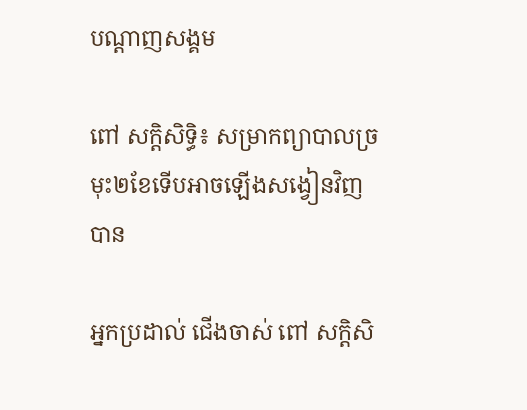បណ្តាញសង្គម

ពៅ សក្តិសិទ្ធិ៖ សម្រាកព្យាបាលច្រមុះ២ខែទើបអាចឡើងសង្វៀនវិញបាន

អ្នកប្រដាល់ ជើងចាស់ ពៅ សក្តិសិ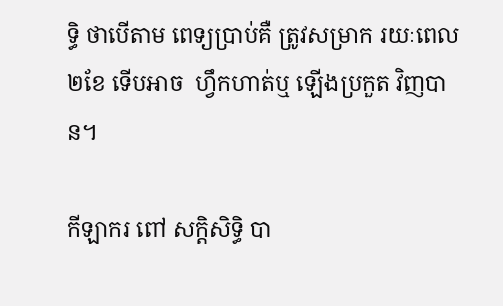ទ្ធិ ថាបើតាម ពេទ្យប្រាប់គឺ ត្រូវសម្រាក រយៈពេល២ខែ ទើបអាច  ហ្វឹកហាត់ឬ ឡើងប្រកួត វិញបាន។

កីឡាករ ពៅ សក្តិសិទ្ធិ បា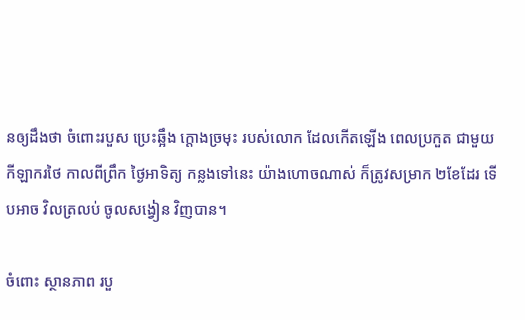នឲ្យដឹងថា ចំពោះរបួស ប្រេះឆ្អឹង ក្ដោងច្រមុះ របស់លោក ដែលកើតឡើង ពេលប្រកួត ជាមួយ កីឡាករថៃ កាលពីព្រឹក ថ្ងៃអាទិត្យ កន្លងទៅនេះ យ៉ាងហោចណាស់ ក៏ត្រូវសម្រាក ២ខែដែរ ទើបអាច វិលត្រលប់ ចូលសង្វៀន វិញបាន។

ចំពោះ ស្ថានភាព របួ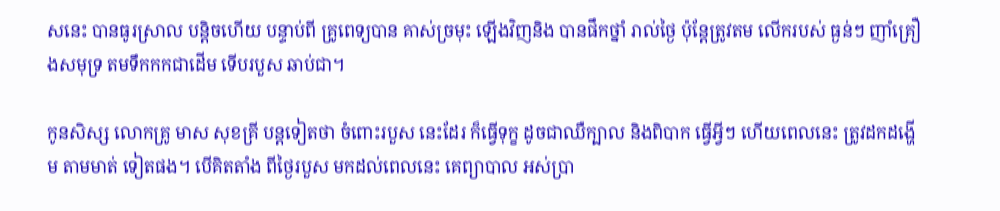សនេះ បានធូរស្រាល បន្តិចហើយ បន្ទាប់ពី គ្រូពេទ្យបាន គាស់ច្រមុះ ឡើងវិញនិង បានផឹកថ្នាំ រាល់ថ្ងៃ ប៉ុន្តែត្រូវតម លើករបស់ ធ្ងន់ៗ ញាំគ្រឿងសមុទ្រ តមទឹកកកជាដើម ទើបរបួស ឆាប់ជា។

កូនសិស្ស លោកគ្រូ មាស សុខគ្រី បន្តទៀតថា ចំពោះរបួស នេះដែរ ក៏ធ្វើទុក្ខ ដូចជាឈឺក្បាល និងពិបាក ធ្វើអ្វីៗ ហើយពេលនេះ ត្រូវដកដង្ហើម តាមមាត់ ទៀតផង។ បើគិតតាំង ពីថ្ងៃរបួស មកដល់ពេលនេះ គេព្យាបាល អស់ប្រា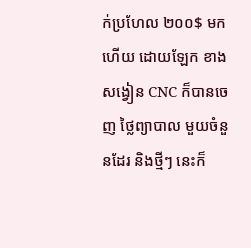ក់ប្រហែល ២០០$ មកហើយ ដោយឡែក ខាងសង្វៀន CNC ក៏បានចេញ ថ្លៃព្យាបាល មួយចំនួនដែរ និងថ្មីៗ នេះក៏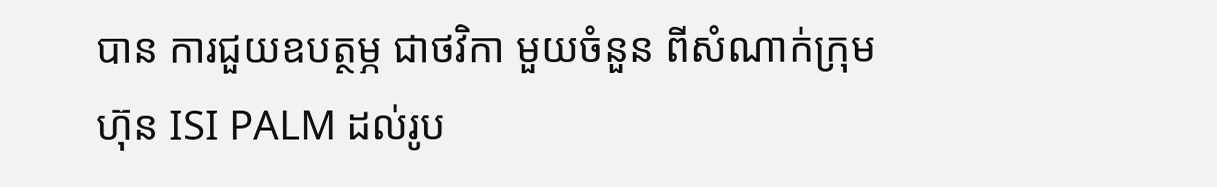បាន ការជួយឧបត្ថម្ភ ជាថវិកា មួយចំនួន ពីសំណាក់ក្រុមហ៊ុន ISI PALM ដល់រូប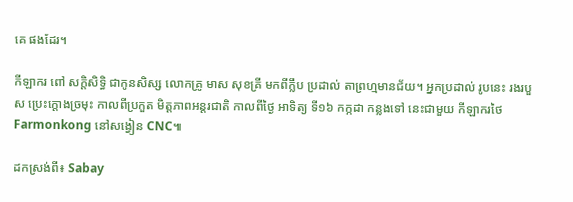គេ ផងដែរ។

កីឡាករ ពៅ សក្តិសិទ្ធិ ជាកូនសិស្ស លោកគ្រូ មាស សុខគ្រី មកពីក្លឹប ប្រដាល់ តាព្រហ្មមានជ័យ។ អ្នកប្រដាល់ រូបនេះ រងរបួស ប្រេះក្ដោងច្រមុះ កាលពីប្រកួត មិត្តភាពអន្តរជាតិ កាលពីថ្ងៃ អាទិត្យ ទី១៦ កក្កដា កន្លងទៅ នេះជាមួយ កីឡាករថៃ Farmonkong នៅសង្វៀន CNC៕

ដកស្រង់ពី៖ Sabay